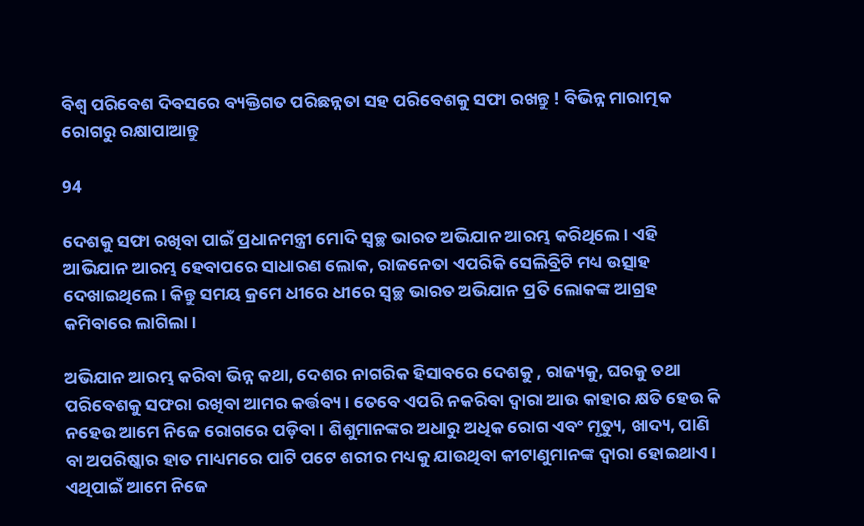ବିଶ୍ୱ ପରିବେଶ ଦିବସରେ ବ୍ୟକ୍ତିଗତ ପରିଛନ୍ନତା ସହ ପରିବେଶକୁ ସଫା ରଖନ୍ତୁ ! ବିଭିନ୍ନ ମାରାତ୍ମକ ରୋଗରୁ ରକ୍ଷାପାଆନ୍ତୁ

94

ଦେଶକୁ ସଫା ରଖିବା ପାଇଁ ପ୍ରଧାନମନ୍ତ୍ରୀ ମୋଦି ସ୍ୱଚ୍ଛ ଭାରତ ଅଭିଯାନ ଆରମ୍ଭ କରିଥିଲେ । ଏହି ଆଭିଯାନ ଆରମ୍ଭ ହେବାପରେ ସାଧାରଣ ଲୋକ, ରାଜନେତା ଏପରିକି ସେଲିବ୍ରିଟି ମଧ୍ୟ ଉତ୍ସାହ ଦେଖାଇଥିଲେ । କିନ୍ତୁ ସମୟ କ୍ରମେ ଧୀରେ ଧୀରେ ସ୍ୱଚ୍ଛ ଭାରତ ଅଭିଯାନ ପ୍ରତି ଲୋକଙ୍କ ଆଗ୍ରହ କମିବାରେ ଲାଗିଲା ।

ଅଭିଯାନ ଆରମ୍ଭ କରିବା ଭିନ୍ନ କଥା, ଦେଶର ନାଗରିକ ହିସାବରେ ଦେଶକୁ , ରାଜ୍ୟକୁ, ଘରକୁ ତଥା ପରିବେଶକୁ ସଫରା ରଖିବା ଆମର କର୍ତ୍ତବ୍ୟ । ତେବେ ଏପରି ନକରିବା ଦ୍ୱାରା ଆଉ କାହାର କ୍ଷତି ହେଉ କି ନହେଉ ଆମେ ନିଜେ ରୋଗରେ ପଡ଼ିବା । ଶିଶୁମାନଙ୍କର ଅଧାରୁ ଅଧିକ ରୋଗ ଏବଂ ମୃତ୍ୟୁ, ଖାଦ୍ୟ, ପାଣି ବା ଅପରିଷ୍କାର ହାତ ମାଧ୍ୟମରେ ପାଟି ପଟେ ଶରୀର ମଧ୍ୟକୁ ଯାଉଥିବା କୀଟାଣୁମାନଙ୍କ ଦ୍ଵାରା ହୋଇଥାଏ । ଏଥିପାଇଁ ଆମେ ନିଜେ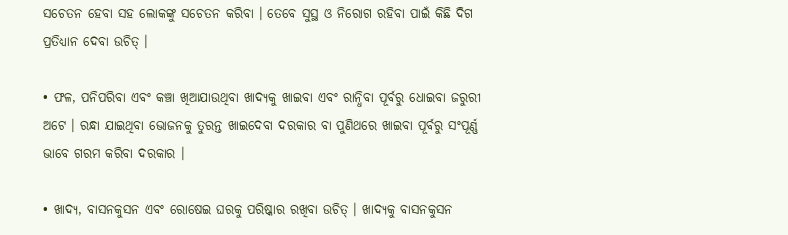ସଚେତନ ହେବା ସହ ଲୋକଙ୍କୁ ସଚେତନ କରିବା । ତେବେ ସୁସ୍ଥ ଓ ନିରୋଗ ରହିବା ପାଇଁ କିଛି ଦିଗ ପ୍ରତିଧ୍ୟାନ ଦେବା ଉଚିତ୍ ।

• ଫଳ, ପନିପରିବା ଏବଂ କଞ୍ଚା ଖିଆଯାଉଥିବା ଖାଦ୍ୟକୁ ଖାଇବା ଏବଂ ରାନ୍ଧିବା ପୂର୍ବରୁ ଧୋଇବା ଜରୁରୀ ଅଟେ । ରନ୍ଧା ଯାଇଥିବା ଭୋଜନକୁ ତୁରନ୍ତ ଖାଇଦେବା ଦରକାର ବା ପୁଣିଥରେ ଖାଇବା ପୂର୍ବରୁ ସଂପୂର୍ଣ୍ଣ ଭାବେ ଗରମ କରିବା ଦରକାର ।

• ଖାଦ୍ୟ, ବାସନକୁସନ ଏବଂ ରୋଷେଇ ଘରକୁ ପରିଷ୍କାର ରଖିବା ଉଚିତ୍ । ଖାଦ୍ୟକୁ ବାସନକୁସନ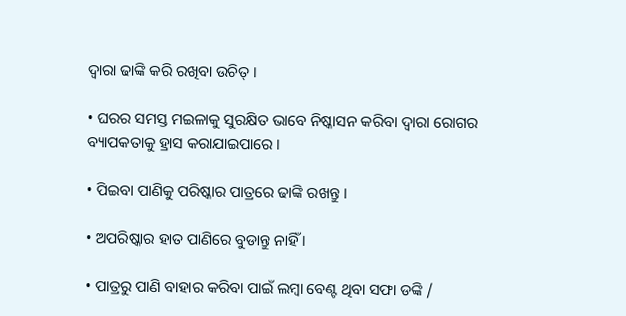ଦ୍ଵାରା ଢାଙ୍କି କରି ରଖିବା ଉଚିତ୍ ।

• ଘରର ସମସ୍ତ ମଇଳାକୁ ସୁରକ୍ଷିତ ଭାବେ ନିଷ୍କାସନ କରିବା ଦ୍ଵାରା ରୋଗର ବ୍ୟାପକତାକୁ ହ୍ରାସ କରାଯାଇପାରେ ।

• ପିଇବା ପାଣିକୁ ପରିଷ୍କାର ପାତ୍ରରେ ଢାଙ୍କି ରଖନ୍ତୁ ।

• ଅପରିଷ୍କାର ହାତ ପାଣିରେ ବୁଡାନ୍ତୁ ନାହିଁ ।

• ପାତ୍ରରୁ ପାଣି ବାହାର କରିବା ପାଇଁ ଲମ୍ବା ବେଣ୍ଟ ଥିବା ସଫା ଡଙ୍କି /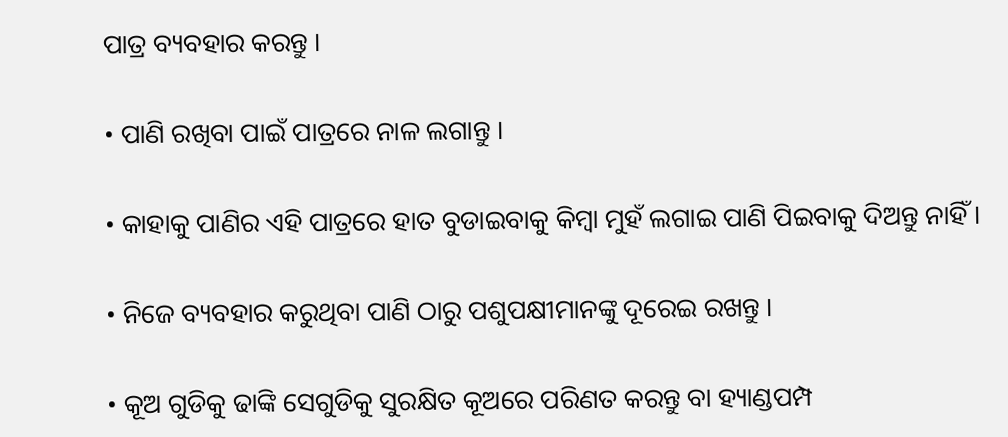ପାତ୍ର ବ୍ୟବହାର କରନ୍ତୁ ।

• ପାଣି ରଖିବା ପାଇଁ ପାତ୍ରରେ ନାଳ ଲଗାନ୍ତୁ ।

• କାହାକୁ ପାଣିର ଏହି ପାତ୍ରରେ ହାତ ବୁଡାଇବାକୁ କିମ୍ବା ମୁହଁ ଲଗାଇ ପାଣି ପିଇବାକୁ ଦିଅନ୍ତୁ ନାହିଁ ।

• ନିଜେ ବ୍ୟବହାର କରୁଥିବା ପାଣି ଠାରୁ ପଶୁପକ୍ଷୀମାନଙ୍କୁ ଦୂରେଇ ରଖନ୍ତୁ ।

• କୂଅ ଗୁଡିକୁ ଢାଙ୍କି ସେଗୁଡିକୁ ସୁରକ୍ଷିତ କୂଅରେ ପରିଣତ କରନ୍ତୁ ବା ହ୍ୟାଣ୍ଡପମ୍ପ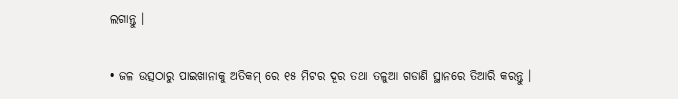ଲଗାନ୍ତୁ ।

• ଜଳ ଉତ୍ସଠାରୁ ପାଇଖାନାକୁ ଅତିକମ୍ ରେ ୧୫ ମିଟର ଦୂର ତଥା ତଳୁଆ ଗଡାଣି ସ୍ଥାନରେ ତିଆରି କରନ୍ତୁ ।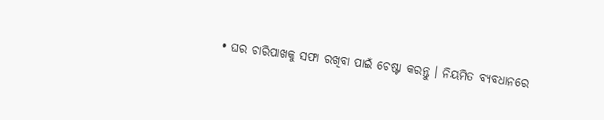• ଘର ଚାରିପାଖକୁ ସଫା ରଖିବା ପାଇଁ ଚେଷ୍ଟା କରନ୍ତୁ । ନିୟମିତ ବ୍ୟବଧାନରେ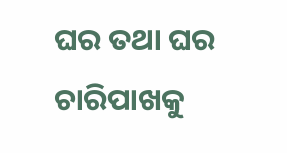ଘର ତଥା ଘର ଚାରିପାଖକୁ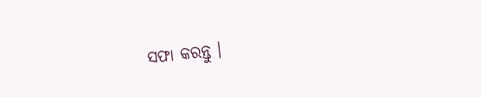ସଫା କରନ୍ତୁ ।